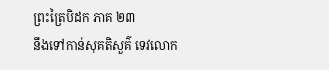ព្រះត្រៃបិដក ភាគ ២៣
នឹងទៅកាន់សុគតិសួគ៌ ទេវលោក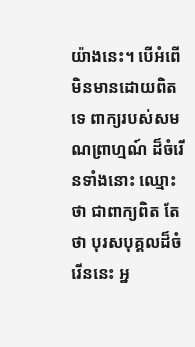យ៉ាងនេះ។ បើអំពើមិនមានដោយពិតទេ ពាក្យរបស់សមណព្រាហ្មណ៍ ដ៏ចំរើនទាំងនោះ ឈ្មោះថា ជាពាក្យពិត តែថា បុរសបុគ្គលដ៏ចំរើននេះ អ្ន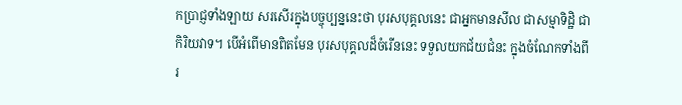កប្រាជ្ញទាំងឡាយ សរសើរក្នុងបច្ចុប្បន្ននេះថា បុរសបុគ្គលនេះ ជាអ្នកមានសីល ជាសម្មាទិដ្ឋិ ជាកិរិយវាទ។ បើអំពើមានពិតមែន បុរសបុគ្គលដ៏ចំរើននេះ ទទួលយកជ័យជំនះ ក្នុងចំណែកទាំងពីរ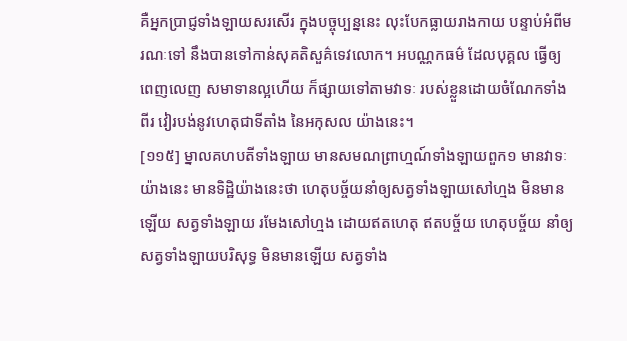គឺអ្នកប្រាជ្ញទាំងឡាយសរសើរ ក្នុងបច្ចុប្បន្ននេះ លុះបែកធ្លាយរាងកាយ បន្ទាប់អំពីមរណៈទៅ នឹងបានទៅកាន់សុគតិសួគ៌ទេវលោក។ អបណ្ណកធម៌ ដែលបុគ្គល ធ្វើឲ្យពេញលេញ សមាទានល្អហើយ ក៏ផ្សាយទៅតាមវាទៈ របស់ខ្លួនដោយចំណែកទាំងពីរ វៀរបង់នូវហេតុជាទីតាំង នៃអកុសល យ៉ាងនេះ។
[១១៥] ម្នាលគហបតីទាំងឡាយ មានសមណព្រាហ្មណ៍ទាំងឡាយពួក១ មានវាទៈយ៉ាងនេះ មានទិដ្ឋិយ៉ាងនេះថា ហេតុបច្ច័យនាំឲ្យសត្វទាំងឡាយសៅហ្មង មិនមានឡើយ សត្វទាំងឡាយ រមែងសៅហ្មង ដោយឥតហេតុ ឥតបច្ច័យ ហេតុបច្ច័យ នាំឲ្យសត្វទាំងឡាយបរិសុទ្ធ មិនមានឡើយ សត្វទាំង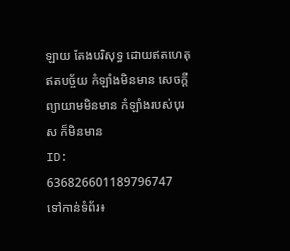ឡាយ តែងបរិសុទ្ធ ដោយឥតហេតុ ឥតបច្ច័យ កំឡាំងមិនមាន សេចក្តីព្យាយាមមិនមាន កំឡាំងរបស់បុរស ក៏មិនមាន
ID: 636826601189796747
ទៅកាន់ទំព័រ៖